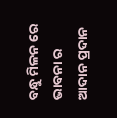ବନ୍ଧୁ ମିଳନ ରେ ଭାବନା ର ଆଦାନ ପ୍ରଦାନ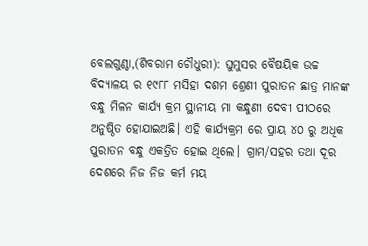ବେଲଗୁଣ୍ଠା,(ଶିବରାମ ଚୌଧୁରୀ): ଘୁମୁସର ବୈଷୟିକ ଉଚ୍ଚ ବିଦ୍ୟାଳୟ ର ୧୯୮୮ ମସିହା ଦଶମ ଶ୍ରେଣୀ ପୁରାତନ ଛାତ୍ର ମାନଙ୍କ ବନ୍ଧୁ ମିଳନ କାର୍ଯ୍ୟ କ୍ରମ ସ୍ଥାନୀୟ ମା କନ୍ଧୁଣୀ ଦେବୀ ପୀଠରେ ଅନୁଷ୍ଠିତ ହୋଯାଇଅଛି। ଏହି କାର୍ଯ୍ୟକ୍ରମ ରେ ପ୍ରାୟ ୪୦ ରୁ ଅଧିକ ପୁରାତନ ବନ୍ଧୁ ଏକତ୍ରିତ ହୋଇ ଥିଲେ। ଗ୍ରାମ/ସହର ତଥା ଦୂର ଦେଶରେ ନିଜ ନିଜ କର୍ମ ମୟ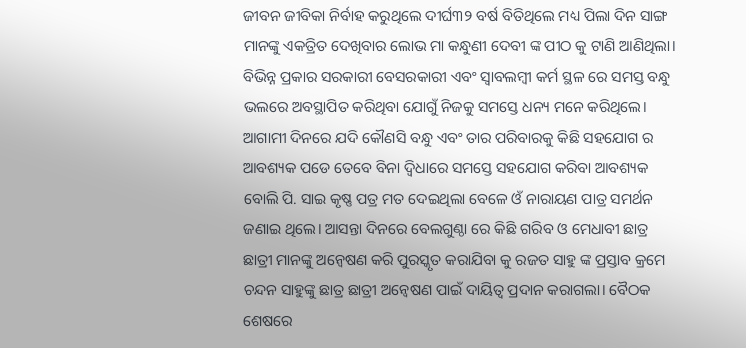ଜୀବନ ଜୀବିକା ନିର୍ବାହ କରୁଥିଲେ ଦୀର୍ଘ୩୨ ବର୍ଷ ବିତିଥିଲେ ମଧ୍ୟ ପିଲା ଦିନ ସାଙ୍ଗ ମାନଙ୍କୁ ଏକତ୍ରିତ ଦେଖିବାର ଲୋଭ ମା କନ୍ଧୁଣୀ ଦେବୀ ଙ୍କ ପୀଠ କୁ ଟାଣି ଆଣିଥିଲା। ବିଭିନ୍ନ ପ୍ରକାର ସରକାରୀ ବେସରକାରୀ ଏବଂ ସ୍ବାବଲମ୍ବୀ କର୍ମ ସ୍ଥଳ ରେ ସମସ୍ତ ବନ୍ଧୁ ଭଲରେ ଅବସ୍ଥାପିତ କରିଥିବା ଯୋଗୁଁ ନିଜକୁ ସମସ୍ତେ ଧନ୍ୟ ମନେ କରିଥିଲେ। ଆଗାମୀ ଦିନରେ ଯଦି କୌଣସି ବନ୍ଧୁ ଏବଂ ତାର ପରିବାରକୁ କିଛି ସହଯୋଗ ର ଆବଶ୍ୟକ ପଡେ ତେବେ ବିନା ଦ୍ବିଧାରେ ସମସ୍ତେ ସହଯୋଗ କରିବା ଆବଶ୍ୟକ ବୋଲି ପି. ସାଇ କୃଷ୍ଣ ପତ୍ର ମତ ଦେଇଥିଲା ବେଳେ ଓଁ ନାରାୟଣ ପାତ୍ର ସମର୍ଥନ ଜଣାଇ ଥିଲେ। ଆସନ୍ତା ଦିନରେ ବେଲଗୁଣ୍ଠା ରେ କିଛି ଗରିବ ଓ ମେଧାବୀ ଛାତ୍ର ଛାତ୍ରୀ ମାନଙ୍କୁ ଅନ୍ୱେଷଣ କରି ପୁରସ୍କୃତ କରାଯିବା କୁ ରଜତ ସାହୁ ଙ୍କ ପ୍ରସ୍ତାବ କ୍ରମେ ଚନ୍ଦନ ସାହୁଙ୍କୁ ଛାତ୍ର ଛାତ୍ରୀ ଅନ୍ୱେଷଣ ପାଇଁ ଦାୟିତ୍ଵ ପ୍ରଦାନ କରାଗଲା। ବୈଠକ ଶେଷରେ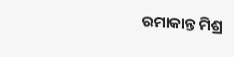ରମାକାନ୍ତ ମିଶ୍ର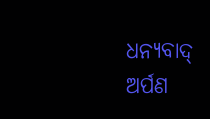ଧନ୍ୟବାଦ୍ ଅର୍ପଣ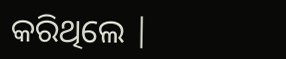କରିଥିଲେ |